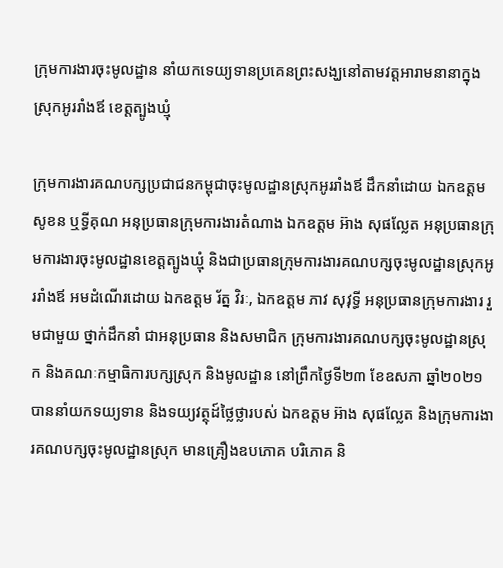ក្រុមការងារចុះមូលដ្ឋាន នាំយកទេយ្យទានប្រគេនព្រះសង្ឃនៅតាមវត្តអារាមនានាក្នុងស្រុកអូររាំងឪ ខេត្តត្បូងឃ្មុំ

ក្រុមការងារគណបក្សប្រជាជនកម្ពុជាចុះមូលដ្ឋានស្រុកអូររាំងឪ ដឹកនាំដោយ ឯកឧត្តម សូខន ឬទ្ធីគុណ អនុប្រធានក្រុមការងារតំណាង ឯកឧត្តម អ៊ាង សុផល្លែត អនុប្រធានក្រុមការងារចុះមូលដ្ឋានខេត្តត្បូងឃ្មុំ និងជាប្រធានក្រុមការងារគណបក្សចុះមូលដ្ឋានស្រុកអូររាំងឪ អមដំណើរដោយ ឯកឧត្តម រ័ត្ន វិរៈ, ឯកឧត្តម ភាវ សុវុទ្ធី អនុប្រធានក្រុមការងារ រួមជាមួយ ថ្នាក់ដឹកនាំ ជាអនុប្រធាន និងសមាជិក ក្រុមការងារគណបក្សចុះមូលដ្ឋានស្រុក និងគណៈកម្មាធិការបក្សស្រុក និងមូលដ្ឋាន នៅព្រឹកថ្ងៃទី២៣ ខែឧសភា ឆ្នាំ២០២១ បាននាំយកទយ្យទាន និងទយ្យវត្ថុដ៍ថ្លៃថ្លារបស់ ឯកឧត្តម អ៊ាង សុផល្លែត និងក្រុមការងារគណបក្សចុះមូលដ្ឋានស្រុក មានគ្រឿងឧបភោគ បរិភោគ និ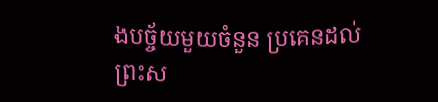ងបច្ច័យមួយចំនួន ប្រគេនដល់ព្រះស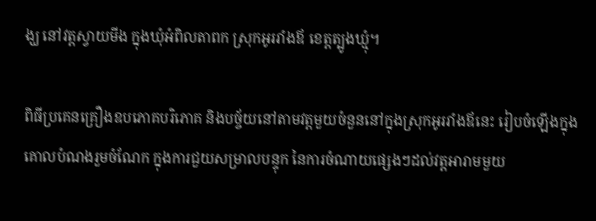ង្ឃ នៅវត្តស្វាយមីង ក្នុងឃុំអំពិលតាពក ស្រុកអូររាំងឪ ខេត្តត្បូងឃ្មុំ។

ពិធីប្រគេនគ្រឿងឧបភោគបរិភោគ និងបច្ច័យនៅតាមវត្តមួយចំនួននៅក្នុងស្រុកអូររាំងឪនេះ រៀបចំឡើងក្នុងគោលបំណងរួមចំណែក ក្នុងការជួយសម្រាលបន្ទុក នៃការចំណាយផ្សេងៗដល់វត្តអារាមមួយ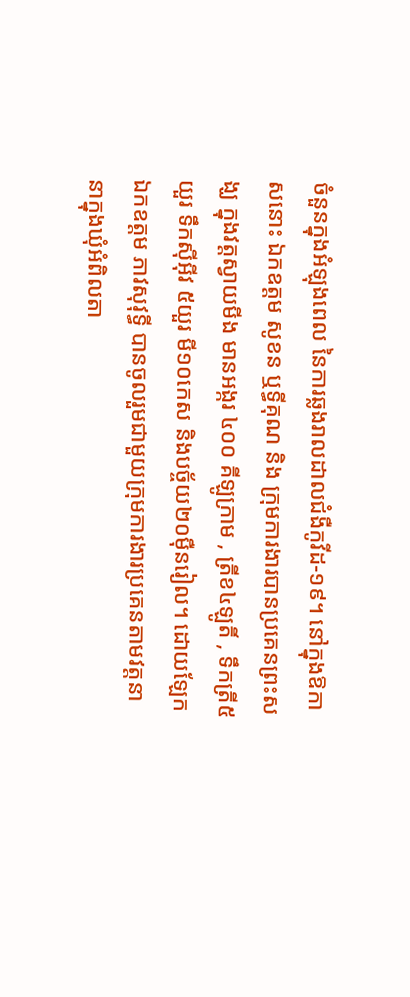ចំនួនក្នុងអំឡុងពេល នៃការឆ្លងរាលដាលជំងឺកូវីដ-១៩។ នៅក្នុងឱកាសនោះ ឯកឧត្តម សូខន ឬទ្ធីគុណ និង ក្រុមការងារបានប្រគេនព្រះសង្ឃ ក្នុងវត្តស្វាយមីង មានអង្ករ ៤០០ គីឡូក្រាម , ត្រីខ៤ឡូតិ៍ , ទឹកត្រី៥យួរ ទឹកស៊ីអ៊ីវ ៥យួរ មី១០កេស និងបច្ច័យ២០ម៉ឺនរៀល។ ដោយឡែកឯកឧត្តម ភាវសុវុទ្ធី បានចូលរួមជាមួយក្រុមការងារប្រគេនតាមវត្តនានាក្នុងឃុំអំពិលតា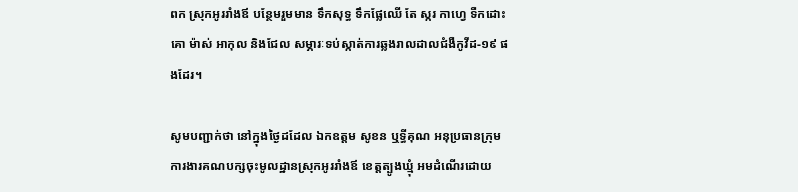ពក ស្រុកអូររាំងឪ បន្ថែមរួមមាន ទឹកសុទ្ធ ទឹកផ្លែឈើ តែ ស្ករ កាហ្វេ ទឺកដោះគោ ម៉ាស់ អាកុល និងជែល សម្ភារៈទប់ស្កាត់ការឆ្លងរាលដាលជំងឺកូវីដ-១៩ ផងដែរ។

សូមបញ្ជាក់ថា នៅក្នុងថ្ងៃដដែល ឯកឧត្តម សូខន ឬទ្ធីគុណ អនុប្រធានក្រុមការងារគណបក្សចុះមូលដ្ឋានស្រុកអូររាំងឪ ខេត្តត្បូងឃ្មុំ អមដំណើរដោយ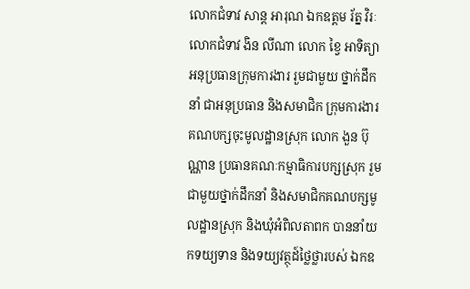លោកជំទាវ សាន្ត អារុណ ឯកឧត្តម រ័ត្ន វិរៈ លោកជំទាវ ងិន លីណា លោក ខ្វៃ អាទិត្យា អនុប្រធានក្រុមការងារ រួមជាមួយ ថ្នាក់ដឹកនាំ ជាអនុប្រធាន និងសមាជិក ក្រុមការងារគណបក្សចុះមូលដ្ឋានស្រុក លោក ងួន ប៊ុណ្ណាន ប្រធានគណៈកម្មាធិការបក្សស្រុក រួមជាមួយថ្នាក់ដឹកនាំ និងសមាជិកគណបក្សមូលដ្ឋានស្រុក និងឃុំអំពិលតាពក បាននាំយកទយ្យទាន និងទយ្យវត្ថុដ៍ថ្លៃថ្លារបស់ ឯកឧ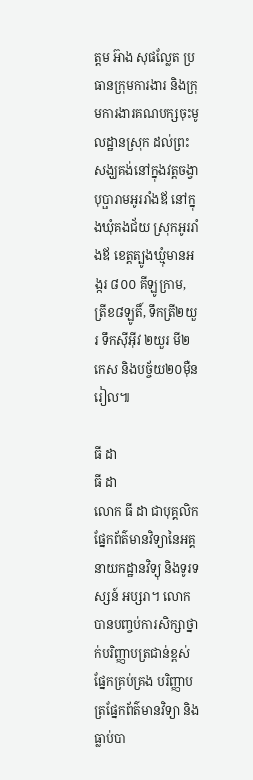ត្តម អ៊ាង សុផល្លែត ប្រធានក្រុមការងារ និងក្រុមការងារគណបក្សចុះមូលដ្ឋានស្រុក ដល់ព្រះសង្ឃគង់នៅក្នុងវត្តចង្វាបុប្ផារាមអូររាំងឪ នៅក្នុងឃុំគងជ័យ ស្រុកអូររាំងឪ ខេត្តត្បូងឃ្មុំមានអង្ករ ៨០០ គីឡូក្រាម, ត្រីខ៨ឡូតិ៍, ទឹកត្រី២យួរ ទឹកស៊ីអ៊ីវ ២យួរ មី២កេស និងបច្ច័យ២០ម៉ឺនរៀល៕

ធី ដា
ធី ដា
លោក ធី ដា ជាបុគ្គលិកផ្នែកព័ត៌មានវិទ្យានៃអគ្គនាយកដ្ឋានវិទ្យុ និងទូរទស្សន៍ អប្សរា។ លោកបានបញ្ចប់ការសិក្សាថ្នាក់បរិញ្ញាបត្រជាន់ខ្ពស់ ផ្នែកគ្រប់គ្រង បរិញ្ញាបត្រផ្នែកព័ត៌មានវិទ្យា និងធ្លាប់បា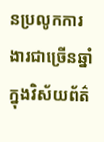នប្រលូកការងារជាច្រើនឆ្នាំ ក្នុងវិស័យព័ត៌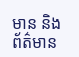មាន និងព័ត៌មាន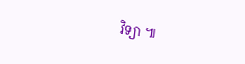វិទ្យា ៕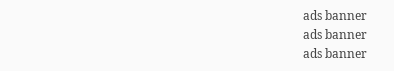ads banner
ads banner
ads banner